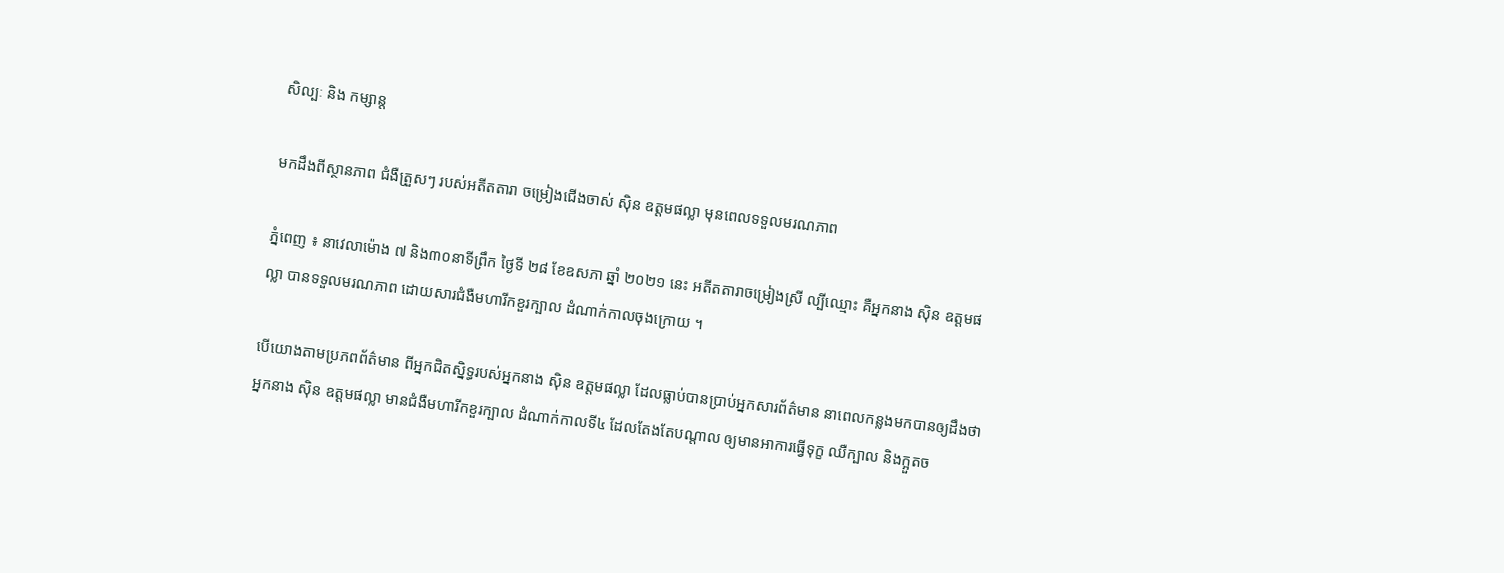សិល្បៈ និង កម្សាន្ត

មកដឹងពីស្ថានភាព ជំងឺត្រួសៗ របស់អតីតតារា ចម្រៀងជើងចាស់ ស៊ិន ឧត្ដមផល្លា មុនពេលទទួលមរណភាព

ភ្នំពេញ ៖ នាវេលាម៉ោង ៧ និង៣០នាទីព្រឹក ថ្ងៃទី ២៨ ខែឧសភា ឆ្នាំ ២០២១ នេះ អតីតតារាចម្រៀងស្រី ល្បីឈ្មោះ គឺអ្នកនាង ស៊ិន ឧត្ដមផល្លា បានទទួលមរណភាព ដោយសារជំងឺមហារីកខួរក្បាល ដំណាក់កាលចុងក្រោយ ។

បើយោងតាមប្រភពព័ត៌មាន ពីអ្នកជិតស្និទ្ធរបស់អ្នកនាង ស៊ិន ឧត្ដមផល្លា ដែលធ្លាប់បានប្រាប់អ្នកសារព័ត៌មាន នាពេលកន្លងមកបានឲ្យដឹងថា អ្នកនាង ស៊ិន ឧត្ដមផល្លា មានជំងឺមហារីកខួរក្បាល ដំណាក់កាលទី៤ ដែលតែងតែបណ្ដាល ឲ្យមានអាការធ្វើទុក្ខ ឈឺក្បាល និងក្អួតច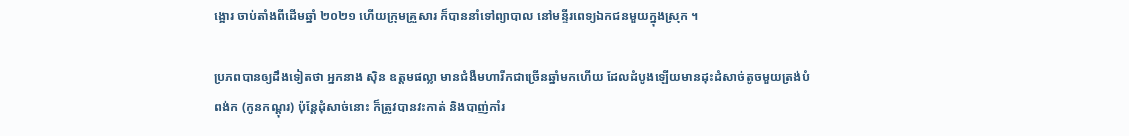ង្អោរ ចាប់តាំងពីដើមឆ្នាំ ២០២១ ហើយក្រុមគ្រួសារ ក៏បាននាំទៅព្យាបាល នៅមន្ទីរពេទ្យឯកជនមួយក្នុងស្រុក ។

ប្រភពបានឲ្យដឹងទៀតថា អ្នកនាង ស៊ិន ឧត្ដមផល្លា មានជំងឺមហារីកជាច្រើនឆ្នាំមកហើយ ដែលដំបូងឡើយមានដុះដំសាច់តូចមួយត្រង់បំពង់ក (កូនកណ្ដុរ) ប៉ុន្តែដុំសាច់នោះ ក៏ត្រូវបានវះកាត់ និងបាញ់កាំរ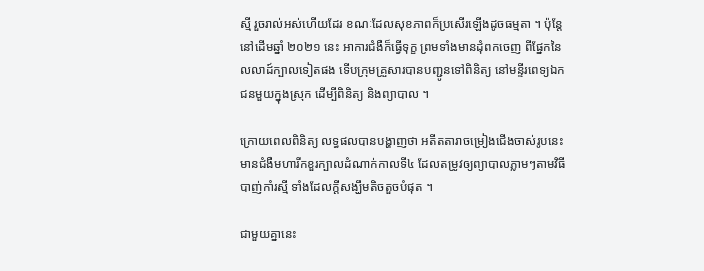ស្មី រួចរាល់អស់ហើយដែរ ខណៈដែលសុខភាពក៏ប្រសើរឡើងដូចធម្មតា ។ ប៉ុន្តែនៅដើមឆ្នាំ ២០២១ នេះ អាការជំងឺក៏ធ្វើទុក្ខ ព្រមទាំងមានដុំពកចេញ ពីផ្នែកនៃលលាដ៍ក្បាលទៀតផង ទើបក្រុមគ្រួសារបានបញ្ជូនទៅពិនិត្យ នៅមន្ទីរពេទ្យឯកជនមួយក្នុងស្រុក ដើម្បីពិនិត្យ និងព្យាបាល ។

ក្រោយពេលពិនិត្យ លទ្ធផលបានបង្ហាញថា អតីតតារាចម្រៀងជើងចាស់រូបនេះ មានជំងឺមហារីកខួរក្បាលដំណាក់កាលទី៤ ដែលតម្រូវឲ្យព្យាបាលភ្លាមៗតាមវិធីបាញ់កាំរស្មី ទាំងដែលក្ដីសង្ឃឹមតិចតួចបំផុត ។

ជាមួយគ្នានេះ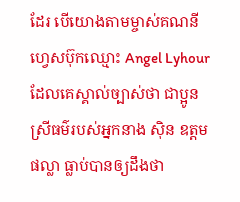ដែរ បើយោងតាមម្ចាស់គណនីហ្វេសប៊ុកឈ្មោះ Angel Lyhour ដែលគេស្គាល់ច្បាស់ថា ជាប្អូនស្រីធម៌របស់អ្នកនាង ស៊ិន ឧត្ដមផល្លា ធ្លាប់បានឲ្យដឹងថា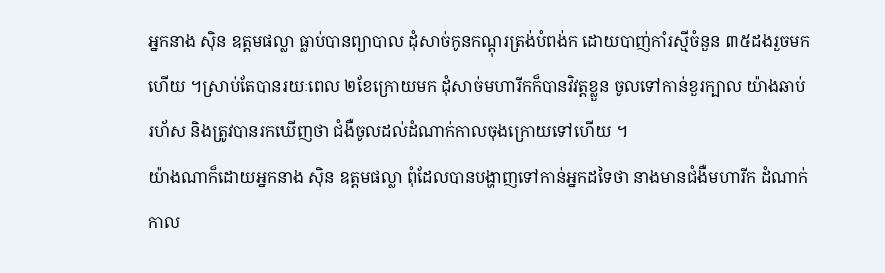អ្នកនាង ស៊ិន ឧត្ដមផល្លា ធ្លាប់បានព្យាបាល ដុំសាច់កូនកណ្ដុរត្រង់បំពង់ក ដោយបាញ់កាំរស្មីចំនួន ៣៥ដងរួចមកហើយ ។ស្រាប់តែបានរយៈពេល ២ខែក្រោយមក ដុំសាច់មហារីកក៏បានវិវត្តខ្លួន ចូលទៅកាន់ខួរក្បាល យ៉ាងឆាប់រហ័ស និងត្រូវបានរកឃើញថា ជំងឺចូលដល់ដំណាក់កាលចុងក្រោយទៅហើយ ។
យ៉ាងណាក៏ដោយអ្នកនាង ស៊ិន ឧត្ដមផល្លា ពុំដែលបានបង្ហាញទៅកាន់អ្នកដទៃថា នាងមានជំងឺមហារីក ដំណាក់កាល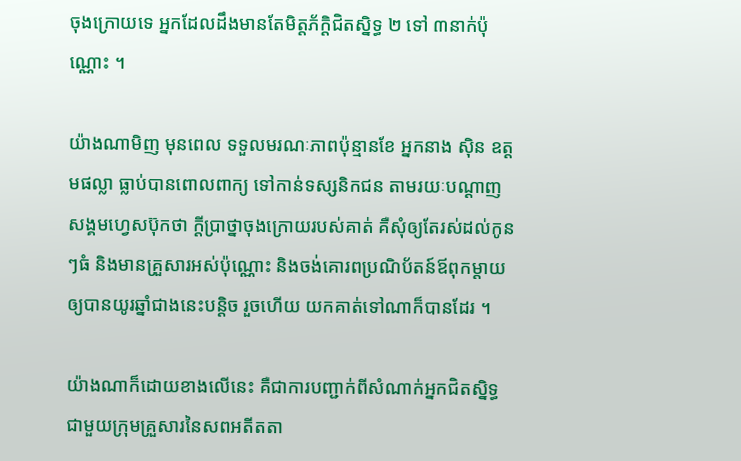ចុងក្រោយទេ អ្នកដែលដឹងមានតែមិត្តភ័ក្ដិជិតស្និទ្ធ ២ ទៅ ៣នាក់ប៉ុណ្ណោះ ។

យ៉ាងណាមិញ មុនពេល ទទួលមរណៈភាពប៉ុន្មានខែ អ្នកនាង ស៊ិន ឧត្ដមផល្លា ធ្លាប់បានពោលពាក្យ ទៅកាន់ទស្សនិកជន តាមរយៈបណ្ដាញសង្គមហ្វេសប៊ុកថា ក្ដីប្រាថ្នាចុងក្រោយរបស់គាត់ គឺសុំឲ្យតែរស់ដល់កូនៗធំ និងមានគ្រួសារអស់ប៉ុណ្ណោះ និងចង់គោរពប្រណិប័តន៍ឪពុកម្ដាយឲ្យបានយូរឆ្នាំជាងនេះបន្តិច រួចហើយ យកគាត់ទៅណាក៏បានដែរ ។

យ៉ាងណាក៏ដោយខាងលើនេះ គឺជាការបញ្ជាក់ពីសំណាក់អ្នកជិតស្និទ្ធជាមួយក្រុមគ្រួសារនៃសពអតីតតា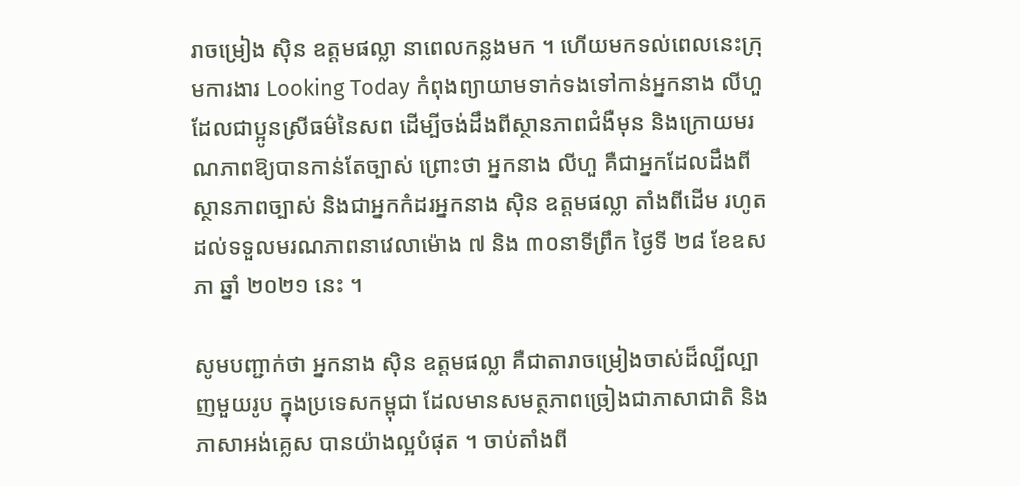រាចម្រៀង ស៊ិន ឧត្ដមផល្លា នាពេលកន្លងមក ។ ហើយមកទល់ពេលនេះក្រុមការងារ Looking Today កំពុងព្យាយាមទាក់ទងទៅកាន់អ្នកនាង លីហួ ដែលជាប្អូនស្រីធម៌នៃសព ដើម្បីចង់ដឹងពីស្ថានភាពជំងឺមុន និងក្រោយមរណភាពឱ្យបានកាន់តែច្បាស់ ព្រោះថា អ្នកនាង លីហួ គឺជាអ្នកដែលដឹងពីស្ថានភាពច្បាស់ និងជាអ្នកកំដរអ្នកនាង ស៊ិន ឧត្ដមផល្លា តាំងពីដើម រហូតដល់ទទួលមរណភាពនាវេលាម៉ោង ៧ និង ៣០នាទីព្រឹក ថ្ងៃទី ២៨ ខែឧសភា ឆ្នាំ ២០២១ នេះ ។

សូមបញ្ជាក់ថា អ្នកនាង ស៊ិន ឧត្ដមផល្លា គឺជាតារាចម្រៀងចាស់ដ៏ល្បីល្បាញមួយរូប ក្នុងប្រទេសកម្ពុជា ដែលមានសមត្ថភាពច្រៀងជាភាសាជាតិ និងភាសាអង់គ្លេស បានយ៉ាងល្អបំផុត ។ ចាប់តាំងពី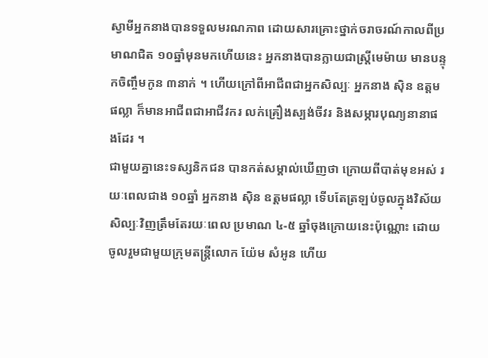ស្វាមីអ្នកនាងបានទទួលមរណភាព ដោយសារគ្រោះថ្នាក់ចរាចរណ៍កាលពីប្រមាណជិត ១០ឆ្នាំមុនមកហើយនេះ អ្នកនាងបានក្លាយជាស្ត្រីមេម៉ាយ មានបន្ទុកចិញ្ចឹមកូន ៣នាក់ ។ ហើយក្រៅពីអាជីពជាអ្នកសិល្បៈ អ្នកនាង ស៊ិន ឧត្ដមផល្លា ក៏មានអាជីពជាអាជីវករ លក់គ្រឿងស្បង់ចីវរ និងសម្ភារបុណ្យនានាផងដែរ ។
ជាមួយគ្នានេះទស្សនិកជន បានកត់សម្គាល់ឃើញថា ក្រោយពីបាត់មុខអស់ រយៈពេលជាង ១០ឆ្នាំ អ្នកនាង ស៊ិន ឧត្ដមផល្លា ទើបតែត្រឡប់ចូលក្នុងវិស័យ សិល្បៈវិញត្រឹមតែរយៈពេល ប្រមាណ ៤-៥ ឆ្នាំចុងក្រោយនេះប៉ុណ្ណោះ ដោយចូលរួមជាមួយក្រុមតន្ត្រីលោក យ៉ែម សំអូន ហើយ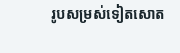រូបសម្រស់ទៀតសោត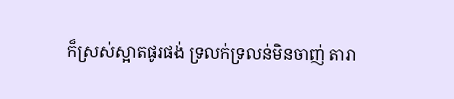ក៏ស្រស់ស្អាតផូរផង់ ទ្រលក់ទ្រលន់មិនចាញ់ តារា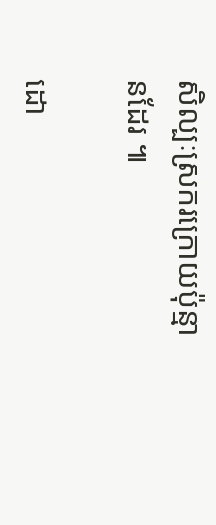សិល្បៈស្រករក្រោយប៉ុន្មានដែរ ៕

ដោ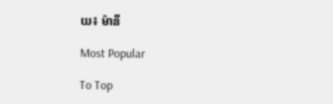យ៖ ម៉ានី

Most Popular

To Top